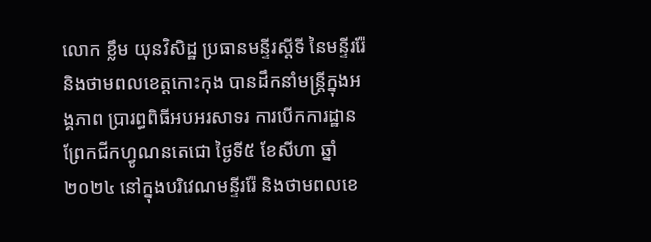លោក ខ្លឹម យុនវិសិដ្ឋ ប្រធានមន្ទីរស្តីទី នៃមន្ទីររ៉ែ និងថាមពលខេត្តកោះកុង បានដឹកនាំមន្រ្តីក្នុងអង្គភាព ប្រារព្ធពិធីអបអរសាទរ ការបើកការដ្ឋានព្រែកជីកហ្វូណនតេជោ ថ្ងៃទី៥ ខែសីហា ឆ្នាំ២០២៤ នៅក្នុងបរិវេណមន្ទីររ៉ែ និងថាមពលខេ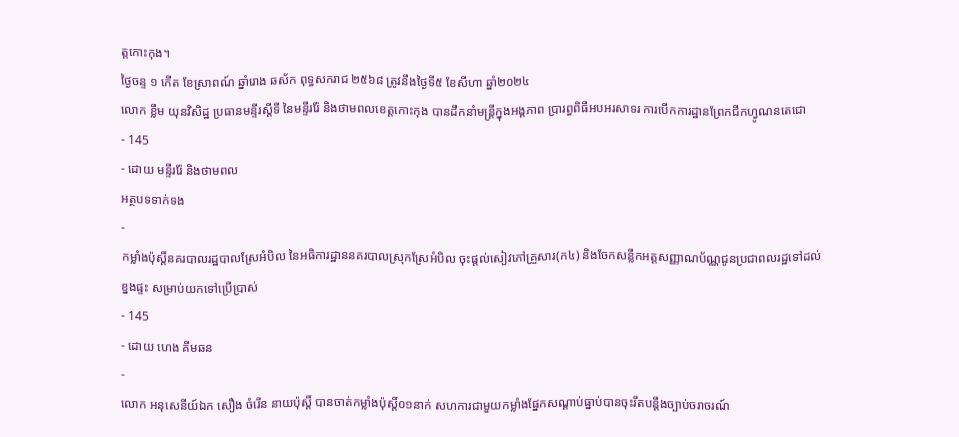ត្តកោះកុង។
ថ្ងៃចន្ទ ១ កើត ខែស្រាពណ៍ ឆ្នាំរោង ឆស័ក ពុទ្ធសករាជ ២៥៦៨ ត្រូវនឹងថ្ងៃទី៥ ខែសីហា ឆ្នាំ២០២៤
លោក ខ្លឹម យុនវិសិដ្ឋ ប្រធានមន្ទីរស្តីទី នៃមន្ទីររ៉ែ និងថាមពលខេត្តកោះកុង បានដឹកនាំមន្រ្តីក្នុងអង្គភាព ប្រារព្ធពិធីអបអរសាទរ ការបើកការដ្ឋានព្រែកជីកហ្វូណនតេជោ
- 145
- ដោយ មន្ទីររ៉ែ និងថាមពល
អត្ថបទទាក់ទង
-
កម្លាំងប៉ុស្តិ៍នគរបាលរដ្ឋបាលស្រែអំបិល នៃអធិការដ្ឋាននគរបាលស្រុកស្រែអំបិល ចុះផ្តល់សៀវភៅគ្រួសារ(ក៤) និងចែកសន្លឹកអត្តសញ្ញាណប័ណ្ណជូនប្រជាពលរដ្ឋទៅដល់ខ្នងផ្ទះ សម្រាប់យកទៅប្រើប្រាស់
- 145
- ដោយ ហេង គីមឆន
-
លោក អនុសេនីយ៍ឯក សឿង ចំរេីន នាយប៉ុស្តិ៍ បានចាត់កម្លាំងប៉ុស្តិ៍០១នាក់ សហការជាមួយកម្លាំងផ្នែកសណ្ដាប់ធ្នាប់បានចុះរឹតបន្តឹងច្បាប់ចរាចរណ៍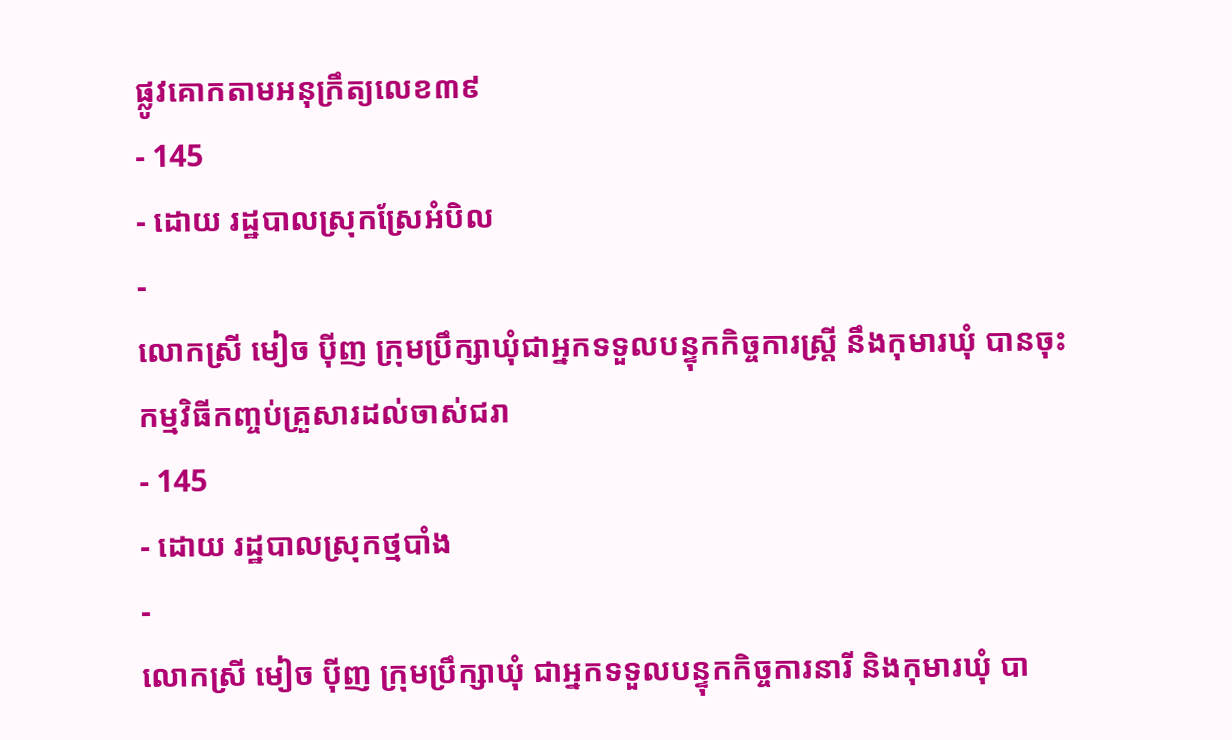ផ្លូវគោកតាមអនុក្រឹត្យលេខ៣៩
- 145
- ដោយ រដ្ឋបាលស្រុកស្រែអំបិល
-
លោកស្រី មៀច ប៉ីញ ក្រុមប្រឹក្សាឃុំជាអ្នកទទួលបន្ទុកកិច្ចការស្ត្រី នឹងកុមារឃុំ បានចុះកម្មវិធីកញ្ចប់គ្រួសារដល់ចាស់ជរា
- 145
- ដោយ រដ្ឋបាលស្រុកថ្មបាំង
-
លោកស្រី មៀច ប៉ីញ ក្រុមប្រឹក្សាឃុំ ជាអ្នកទទួលបន្ទុកកិច្ចការនារី និងកុមារឃុំ បា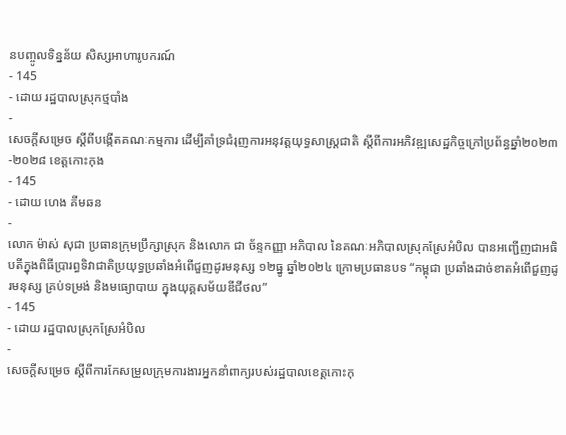នបញ្ចូលទិន្នន័យ សិស្សអាហារូបករណ៍
- 145
- ដោយ រដ្ឋបាលស្រុកថ្មបាំង
-
សេចក្តីសម្រេច ស្តីពីបង្កើតគណៈកម្មការ ដើម្បីគាំទ្រជំរុញការអនុវត្តយុទ្ធសាស្ត្រជាតិ ស្តីពីការអភិវឌ្ឍសេដ្ឋកិច្ចក្រៅប្រព័ន្ធឆ្នាំ២០២៣-២០២៨ ខេត្តកោះកុង
- 145
- ដោយ ហេង គីមឆន
-
លោក ម៉ាស់ សុជា ប្រធានក្រុមប្រឹក្សាស្រុក និងលោក ជា ច័ន្ទកញ្ញា អភិបាល នៃគណៈអភិបាលស្រុកស្រែអំបិល បានអញ្ជើញជាអធិបតីក្នុងពិធីប្រារព្ធទិវាជាតិប្រយុទ្ធប្រឆាំងអំពើជួញដូរមនុស្ស ១២ធ្នូ ឆ្នាំ២០២៤ ក្រោមប្រធានបទ “កម្ពុជា ប្រឆាំងដាច់ខាតអំពើជួញដូរមនុស្ស គ្រប់ទម្រង់ និងមធ្យោបាយ ក្នុងយុគ្គសម័យឌីជីថល”
- 145
- ដោយ រដ្ឋបាលស្រុកស្រែអំបិល
-
សេចក្តីសម្រេច ស្តីពីការកែសម្រួលក្រុមការងារអ្នកនាំពាក្យរបស់រដ្ឋបាលខេត្តកោះកុ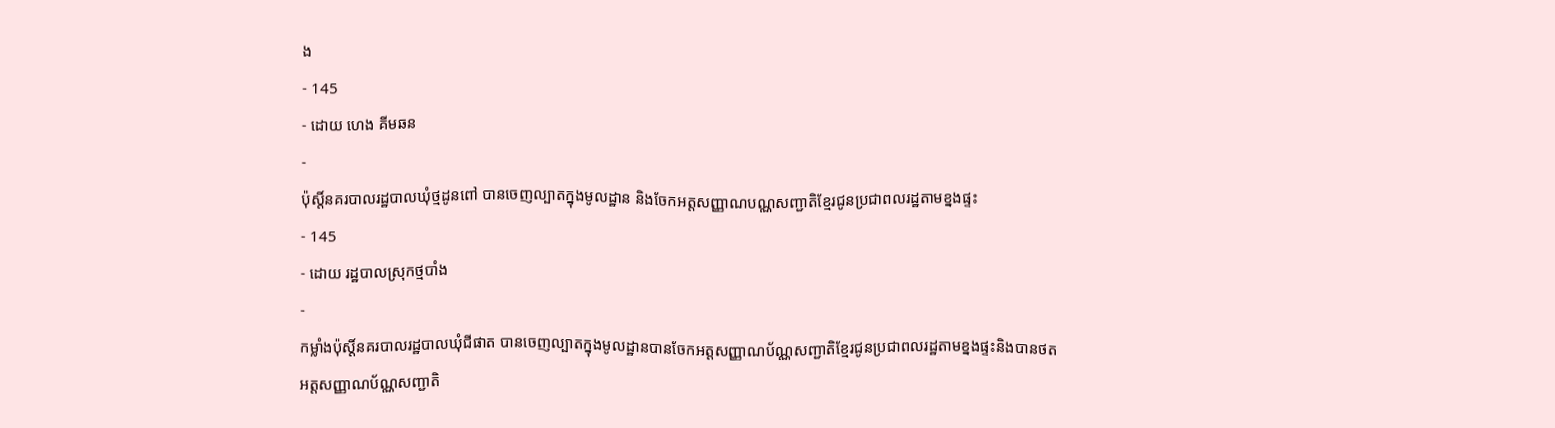ង
- 145
- ដោយ ហេង គីមឆន
-
ប៉ុស្តិ៍នគរបាលរដ្ឋបាលឃុំថ្មដូនពៅ បានចេញល្បាតក្នុងមូលដ្ឋាន និងចែកអត្តសញ្ញាណបណ្ណសញ្ជាតិខ្មែរជូនប្រជាពលរដ្ឋតាមខ្នងផ្ទះ
- 145
- ដោយ រដ្ឋបាលស្រុកថ្មបាំង
-
កម្លាំងប៉ុស្តិ៍នគរបាលរដ្ឋបាលឃុំជីផាត បានចេញល្បាតក្នុងមូលដ្ឋានបានចែកអត្តសញ្ញាណប័ណ្ណសញ្ជាតិខ្មែរជូនប្រជាពលរដ្ឋតាមខ្នងផ្ទះនិងបានថតអត្តសញ្ញាណប័ណ្ណសញ្ជាតិ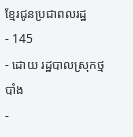ខ្មែរជូនប្រជាពលរដ្ឋ
- 145
- ដោយ រដ្ឋបាលស្រុកថ្មបាំង
-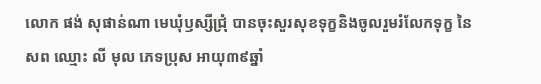លោក ផង់ សុផាន់ណា មេឃុំឫស្សីជ្រុំ បានចុះសួរសុខទុក្ខនិងចូលរួមរំលែកទុក្ខ នៃសព ឈ្មោះ លី មុល ភេទប្រុស អាយុ៣៩ឆ្នាំ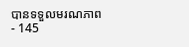បានទទួលមរណភាព
- 145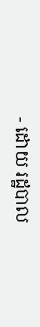- ដោយ រដ្ឋបាល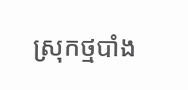ស្រុកថ្មបាំង